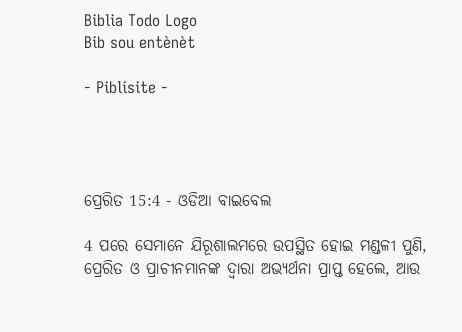Biblia Todo Logo
Bib sou entènèt

- Piblisite -




ପ୍ରେରିତ 15:4 - ଓଡିଆ ବାଇବେଲ

4 ପରେ ସେମାନେ ଯିରୂଶାଲମରେ ଉପସ୍ଥିତ ହୋଇ ମଣ୍ଡଳୀ ପୁଣି, ପ୍ରେରିତ ଓ ପ୍ରାଚୀନମାନଙ୍କ ଦ୍ୱାରା ଅଭ୍ୟର୍ଥନା ପ୍ରାପ୍ତ ହେଲେ, ଆଉ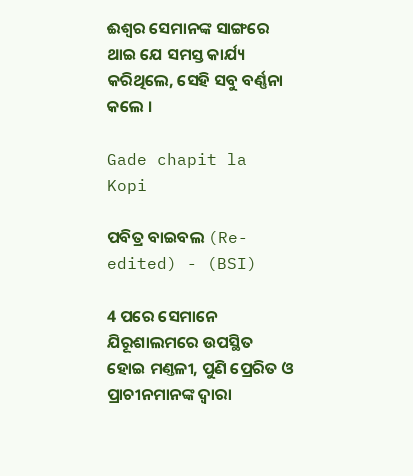ଈଶ୍ୱର ସେମାନଙ୍କ ସାଙ୍ଗରେ ଥାଇ ଯେ ସମସ୍ତ କାର୍ଯ୍ୟ କରିଥିଲେ, ସେହି ସବୁ ବର୍ଣ୍ଣନା କଲେ ।

Gade chapit la Kopi

ପବିତ୍ର ବାଇବଲ (Re-edited) - (BSI)

4 ପରେ ସେମାନେ ଯିରୂଶାଲମରେ ଉପସ୍ଥିତ ହୋଇ ମଣ୍ତଳୀ, ପୁଣି ପ୍ରେରିତ ଓ ପ୍ରାଚୀନମାନଙ୍କ ଦ୍ଵାରା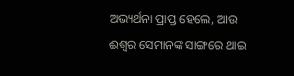ଅଭ୍ୟର୍ଥନା ପ୍ରାପ୍ତ ହେଲେ, ଆଉ ଈଶ୍ଵର ସେମାନଙ୍କ ସାଙ୍ଗରେ ଥାଇ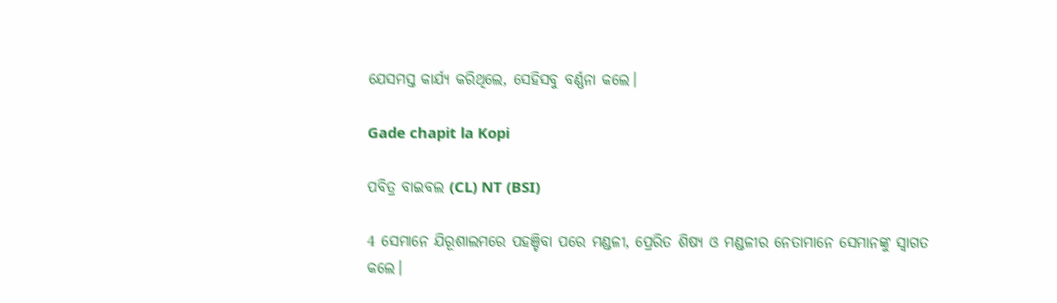ଯେସମସ୍ତ କାର୍ଯ୍ୟ କରିଥିଲେ, ସେହିସବୁ ବର୍ଣ୍ଣନା କଲେ।

Gade chapit la Kopi

ପବିତ୍ର ବାଇବଲ (CL) NT (BSI)

4 ସେମାନେ ଯିରୂଶାଲମରେ ପହଞ୍ଚିବା ପରେ ମଣ୍ଡଳୀ, ପ୍ରେରିତ ଶିଷ୍ୟ ଓ ମଣ୍ଡଳୀର ନେତାମାନେ ସେମାନଙ୍କୁ ସ୍ୱାଗତ କଲେ।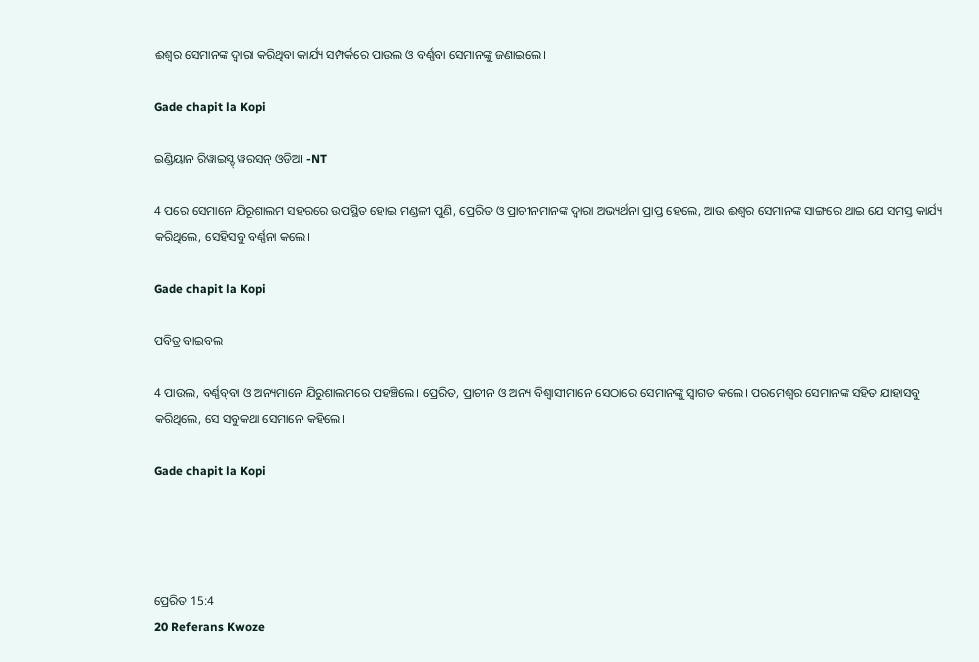ଈଶ୍ୱର ସେମାନଙ୍କ ଦ୍ୱାରା କରିଥିବା କାର୍ଯ୍ୟ ସମ୍ପର୍କରେ ପାଉଲ ଓ ବର୍ଣ୍ଣବା ସେମାନଙ୍କୁ ଜଣାଇଲେ।

Gade chapit la Kopi

ଇଣ୍ଡିୟାନ ରିୱାଇସ୍ଡ୍ ୱରସନ୍ ଓଡିଆ -NT

4 ପରେ ସେମାନେ ଯିରୂଶାଲମ ସହରରେ ଉପସ୍ଥିତ ହୋଇ ମଣ୍ଡଳୀ ପୁଣି, ପ୍ରେରିତ ଓ ପ୍ରାଚୀନମାନଙ୍କ ଦ୍ୱାରା ଅଭ୍ୟର୍ଥନା ପ୍ରାପ୍ତ ହେଲେ, ଆଉ ଈଶ୍ବର ସେମାନଙ୍କ ସାଙ୍ଗରେ ଥାଇ ଯେ ସମସ୍ତ କାର୍ଯ୍ୟ କରିଥିଲେ, ସେହିସବୁ ବର୍ଣ୍ଣନା କଲେ।

Gade chapit la Kopi

ପବିତ୍ର ବାଇବଲ

4 ପାଉଲ, ବର୍ଣ୍ଣ‌ବ୍‌‌ବା ଓ ଅନ୍ୟମାନେ ଯିରୁଶାଲମରେ ପହଞ୍ଚିଲେ। ପ୍ରେରିତ, ପ୍ରାଚୀନ ଓ ଅନ୍ୟ ବିଶ୍ୱାସୀମାନେ ସେଠାରେ ସେମାନଙ୍କୁ ସ୍ୱାଗତ କଲେ। ପରମେଶ୍ୱର ସେମାନଙ୍କ ସହିତ ଯାହାସବୁ କରିଥିଲେ, ସେ ସବୁକଥା ସେମାନେ କହିଲେ।

Gade chapit la Kopi




ପ୍ରେରିତ 15:4
20 Referans Kwoze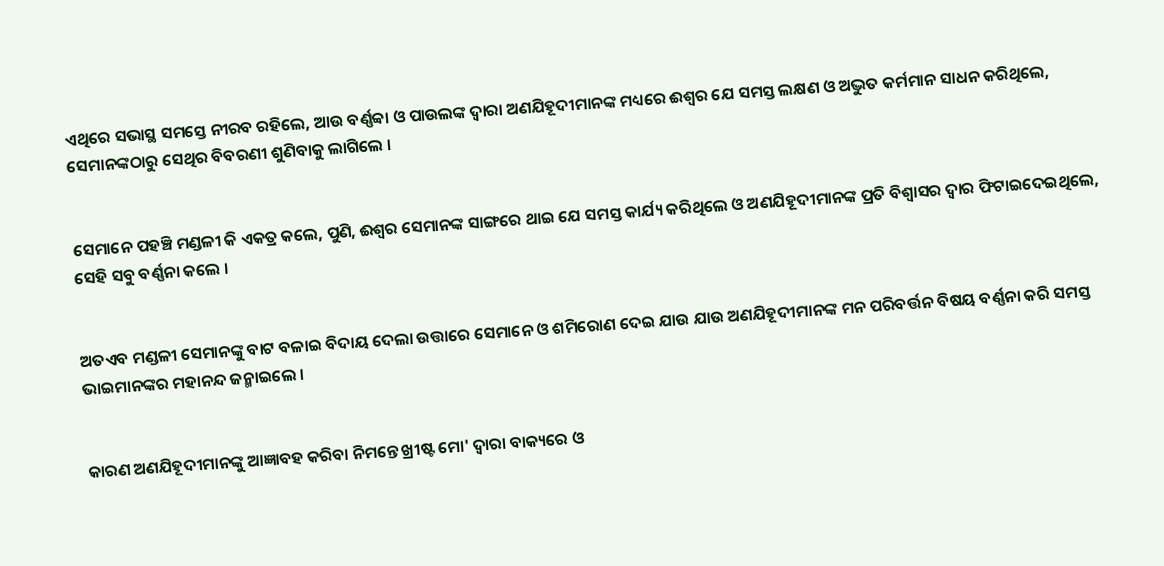ଏଥିରେ ସଭାସ୍ଥ ସମସ୍ତେ ନୀରବ ରହିଲେ, ଆଉ ବର୍ଣ୍ଣବ୍ବା ଓ ପାଉଲଙ୍କ ଦ୍ୱାରା ଅଣଯିହୂଦୀମାନଙ୍କ ମଧ୍ୟରେ ଈଶ୍ୱର ଯେ ସମସ୍ତ ଲକ୍ଷଣ ଓ ଅଦ୍ଭୁତ କର୍ମମାନ ସାଧନ କରିଥିଲେ, ସେମାନଙ୍କଠାରୁ ସେଥିର ବିବରଣୀ ଶୁଣିବାକୁ ଲାଗିଲେ ।


ସେମାନେ ପହଞ୍ଚି ମଣ୍ଡଳୀ କି ଏକତ୍ର କଲେ, ପୁଣି, ଈଶ୍ୱର ସେମାନଙ୍କ ସାଙ୍ଗରେ ଥାଇ ଯେ ସମସ୍ତ କାର୍ଯ୍ୟ କରିଥିଲେ ଓ ଅଣଯିହୂଦୀମାନଙ୍କ ପ୍ରତି ବିଶ୍ୱାସର ଦ୍ୱାର ଫିଟାଇଦେଇଥିଲେ, ସେହି ସବୁ ବର୍ଣ୍ଣନା କଲେ ।


ଅତଏବ ମଣ୍ଡଳୀ ସେମାନଙ୍କୁ ବାଟ ବଳାଇ ବିଦାୟ ଦେଲା ଉତ୍ତାରେ ସେମାନେ ଓ ଶମିରୋଣ ଦେଇ ଯାଉ ଯାଉ ଅଣଯିହୂଦୀମାନଙ୍କ ମନ ପରିବର୍ତ୍ତନ ବିଷୟ ବର୍ଣ୍ଣନା କରି ସମସ୍ତ ଭାଇମାନଙ୍କର ମହାନନ୍ଦ ଜନ୍ମାଇଲେ ।


କାରଣ ଅଣଯିହୂଦୀମାନଙ୍କୁ ଆଜ୍ଞାବହ କରିବା ନିମନ୍ତେ ଖ୍ରୀଷ୍ଟ ମୋ' ଦ୍ୱାରା ବାକ୍ୟରେ ଓ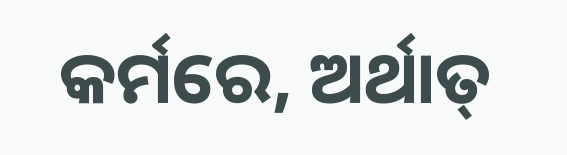କର୍ମରେ, ଅର୍ଥାତ୍‍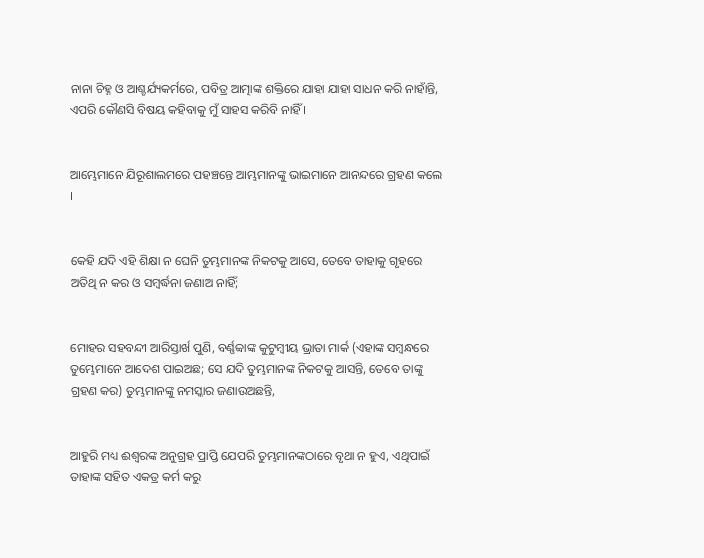ନାନା ଚିହ୍ନ ଓ ଆଶ୍ଚର୍ଯ୍ୟକର୍ମରେ, ପବିତ୍ର ଆତ୍ମାଙ୍କ ଶକ୍ତିରେ ଯାହା ଯାହା ସାଧନ କରି ନାହାଁନ୍ତି, ଏପରି କୌଣସି ବିଷୟ କହିବାକୁ ମୁଁ ସାହସ କରିବି ନାହିଁ ।


ଆମ୍ଭେମାନେ ଯିରୂଶାଲମରେ ପହଞ୍ଚନ୍ତେ ଆମ୍ଭମାନଙ୍କୁ ଭାଇମାନେ ଆନନ୍ଦରେ ଗ୍ରହଣ କଲେ ।


କେହି ଯଦି ଏହି ଶିକ୍ଷା ନ ଘେନି ତୁମ୍ଭମାନଙ୍କ ନିକଟକୁ ଆସେ, ତେବେ ତାହାକୁ ଗୃହରେ ଅତିଥି ନ କର ଓ ସମ୍ବର୍ଦ୍ଧନା ଜଣାଅ ନାହିଁ;


ମୋହର ସହବନ୍ଦୀ ଆରିସ୍ତାର୍ଖ ପୁଣି, ବର୍ଣ୍ଣବ୍ବାଙ୍କ କୁଟୁମ୍ବୀୟ ଭ୍ରାତା ମାର୍କ (ଏହାଙ୍କ ସମ୍ବନ୍ଧରେ ତୁମ୍ଭେମାନେ ଆଦେଶ ପାଇଅଛ; ସେ ଯଦି ତୁମ୍ଭମାନଙ୍କ ନିକଟକୁ ଆସନ୍ତି, ତେବେ ତାଙ୍କୁ ଗ୍ରହଣ କର) ତୁମ୍ଭମାନଙ୍କୁ ନମସ୍କାର ଜଣାଉଅଛନ୍ତି,


ଆହୁରି ମଧ୍ୟ ଈଶ୍ୱରଙ୍କ ଅନୁଗ୍ରହ ପ୍ରାପ୍ତି ଯେପରି ତୁମ୍ଭମାନଙ୍କଠାରେ ବୃଥା ନ ହୁଏ, ଏଥିପାଇଁ ତାହାଙ୍କ ସହିତ ଏକତ୍ର କର୍ମ କରୁ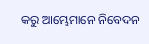କରୁ ଆମ୍ଭେମାନେ ନିବେଦନ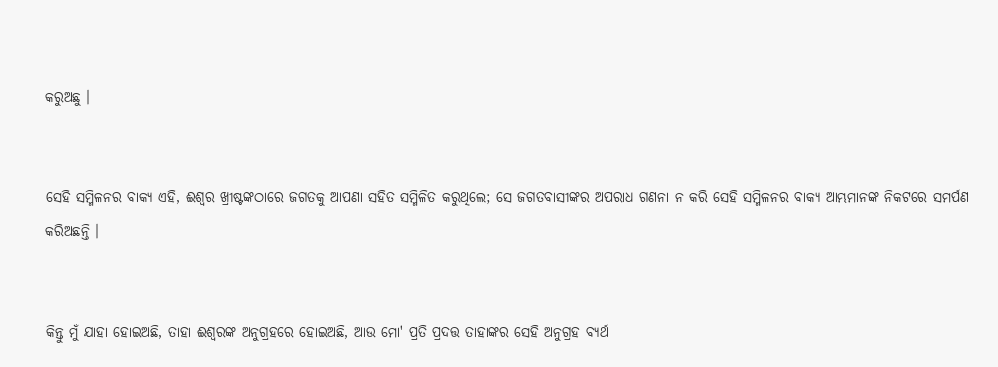କରୁଅଛୁ ।


ସେହି ସମ୍ମିଳନର ବାକ୍ୟ ଏହି, ଈଶ୍ୱର ଖ୍ରୀଷ୍ଟଙ୍କଠାରେ ଜଗତକୁ ଆପଣା ସହିତ ସମ୍ମିଳିତ କରୁଥିଲେ; ସେ ଜଗତବାସୀଙ୍କର ଅପରାଧ ଗଣନା ନ କରି ସେହି ସମ୍ମିଳନର ବାକ୍ୟ ଆମ୍ଭମାନଙ୍କ ନିକଟରେ ସମର୍ପଣ କରିଅଛନ୍ତି ।


କିନ୍ତୁ ମୁଁ ଯାହା ହୋଇଅଛି, ତାହା ଈଶ୍ୱରଙ୍କ ଅନୁଗ୍ରହରେ ହୋଇଅଛି, ଆଉ ମୋ' ପ୍ରତି ପ୍ରଦତ୍ତ ତାହାଙ୍କର ସେହି ଅନୁଗ୍ରହ ବ୍ୟର୍ଥ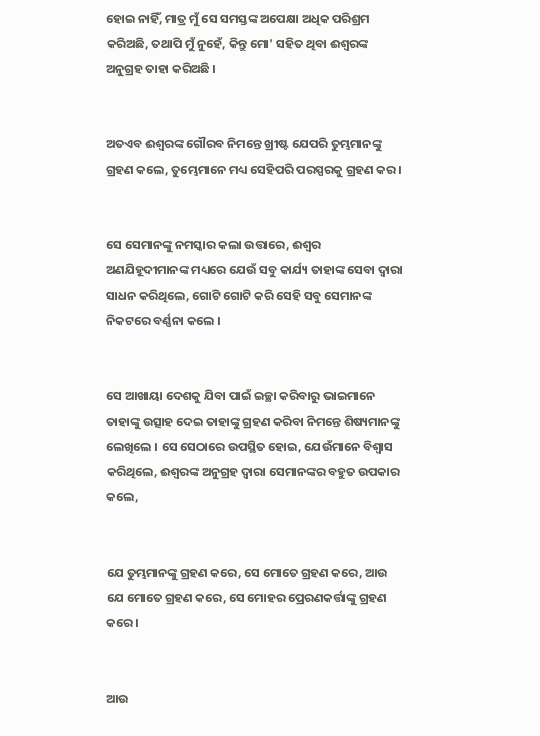ହୋଇ ନାହିଁ, ମାତ୍ର ମୁଁ ସେ ସମସ୍ତଙ୍କ ଅପେକ୍ଷା ଅଧିକ ପରିଶ୍ରମ କରିଅଛି, ତଥାପି ମୁଁ ନୁହେଁ, କିନ୍ତୁ ମୋ' ସହିତ ଥିବା ଈଶ୍ୱରଙ୍କ ଅନୁଗ୍ରହ ତାହା କରିଅଛି ।


ଅତଏବ ଈଶ୍ୱରଙ୍କ ଗୌରବ ନିମନ୍ତେ ଖ୍ରୀଷ୍ଟ ଯେପରି ତୁମ୍ଭମାନଙ୍କୁ ଗ୍ରହଣ କଲେ, ତୁମ୍ଭେମାନେ ମଧ୍ୟ ସେହିପରି ପରସ୍ପରକୁ ଗ୍ରହଣ କର ।


ସେ ସେମାନଙ୍କୁ ନମସ୍କାର କଲା ଉତ୍ତାରେ, ଈଶ୍ୱର ଅଣଯିହୂଦୀମାନଙ୍କ ମଧ୍ୟରେ ଯେଉଁ ସବୁ କାର୍ଯ୍ୟ ତାହାଙ୍କ ସେବା ଦ୍ୱାରା ସାଧନ କରିଥିଲେ, ଗୋଟି ଗୋଟି କରି ସେହି ସବୁ ସେମାନଙ୍କ ନିକଟରେ ବର୍ଣ୍ଣନା କଲେ ।


ସେ ଆଖାୟା ଦେଶକୁ ଯିବା ପାଇଁ ଇଚ୍ଛା କରିବାରୁ ଭାଇମାନେ ତାହାଙ୍କୁ ଉତ୍ସାହ ଦେଇ ତାହାଙ୍କୁ ଗ୍ରହଣ କରିବା ନିମନ୍ତେ ଶିଷ୍ୟମାନଙ୍କୁ ଲେଖିଲେ । ସେ ସେଠାରେ ଉପସ୍ଥିତ ହୋଇ, ଯେଉଁମାନେ ବିଶ୍ୱାସ କରିଥିଲେ, ଈଶ୍ୱରଙ୍କ ଅନୁଗ୍ରହ ଦ୍ୱାରା ସେମାନଙ୍କର ବହୁତ ଉପକାର କଲେ,


ଯେ ତୁମ୍ଭମାନଙ୍କୁ ଗ୍ରହଣ କରେ, ସେ ମୋତେ ଗ୍ରହଣ କରେ, ଆଉ ଯେ ମୋତେ ଗ୍ରହଣ କରେ, ସେ ମୋହର ପ୍ରେରଣକର୍ତ୍ତାଙ୍କୁ ଗ୍ରହଣ କରେ ।


ଆଉ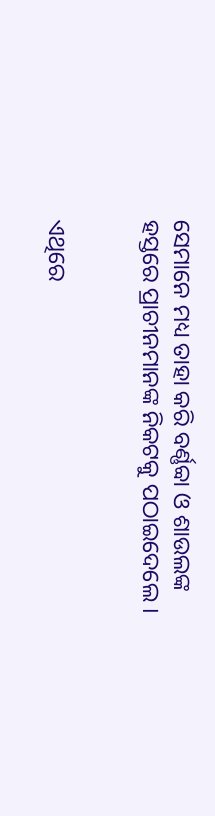ସେମାନେ ମଧ୍ୟ ତାହା କରି ବର୍ଣ୍ଣବ୍ବା ଓ ଶାଉଲଙ୍କ ହସ୍ତରେ ପ୍ରାଚୀନମାନଙ୍କ ନିକଟକୁ ପଠାଇଦେଲେ ।


ଏଥିରେ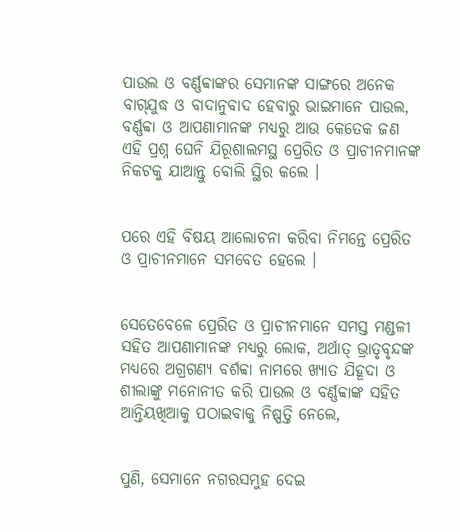ପାଉଲ ଓ ବର୍ଣ୍ଣବ୍ବାଙ୍କର ସେମାନଙ୍କ ସାଙ୍ଗରେ ଅନେକ ବାଗ୍‌ଯୁଦ୍ଧ ଓ ବାଦାନୁବାଦ ହେବାରୁ ଭାଇମାନେ ପାଉଲ, ବର୍ଣ୍ଣବ୍ବା ଓ ଆପଣାମାନଙ୍କ ମଧ୍ୟରୁ ଆଉ କେତେକ ଜଣ ଏହି ପ୍ରଶ୍ନ ଘେନି ଯିରୂଶାଲମସ୍ଥ ପ୍ରେରିତ ଓ ପ୍ରାଚୀନମାନଙ୍କ ନିକଟକୁ ଯାଆନ୍ତୁ ବୋଲି ସ୍ଥିର କଲେ ।


ପରେ ଏହି ବିଷୟ ଆଲୋଚନା କରିବା ନିମନ୍ତେ ପ୍ରେରିତ ଓ ପ୍ରାଚୀନମାନେ ସମବେତ ହେଲେ ।


ସେତେବେଳେ ପ୍ରେରିତ ଓ ପ୍ରାଚୀନମାନେ ସମସ୍ତ ମଣ୍ଡଳୀ ସହିତ ଆପଣାମାନଙ୍କ ମଧ୍ୟରୁ ଲୋକ, ଅର୍ଥାତ୍ ଭ୍ରାତୃବୃନ୍ଦଙ୍କ ମଧ୍ୟରେ ଅଗ୍ରଗଣ୍ୟ ବର୍ଶବ୍ବା ନାମରେ ଖ୍ୟାତ ଯିହୂଦା ଓ ଶୀଲାଙ୍କୁ ମନୋନୀତ କରି ପାଉଲ ଓ ବର୍ଣ୍ଣବ୍ବାଙ୍କ ସହିତ ଆନ୍ତିୟଖିଆକୁ ପଠାଇବାକୁ ନିଷ୍ପତ୍ତି ନେଲେ,


ପୁଣି, ସେମାନେ ନଗରସମୁହ ଦେଇ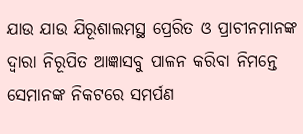ଯାଉ ଯାଉ ଯିରୂଶାଲମସ୍ଥ ପ୍ରେରିତ ଓ ପ୍ରାଚୀନମାନଙ୍କ ଦ୍ୱାରା ନିରୂପିତ ଆଜ୍ଞାସବୁ ପାଳନ କରିବା ନିମନ୍ତେ ସେମାନଙ୍କ ନିକଟରେ ସମର୍ପଣ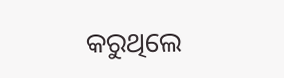କରୁଥିଲେ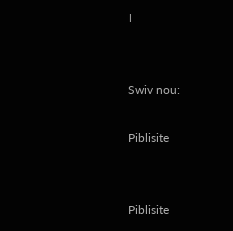।


Swiv nou:

Piblisite


Piblisite